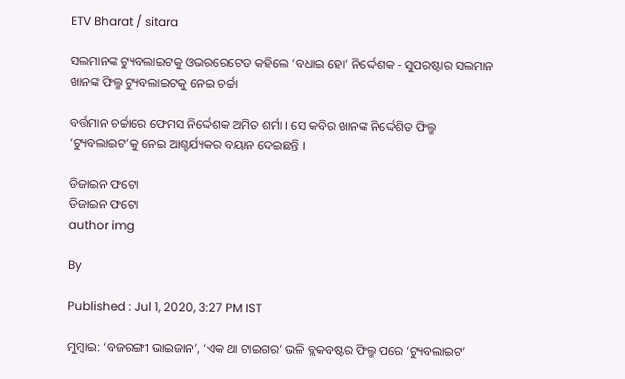ETV Bharat / sitara

ସଲମାନଙ୍କ ଟ୍ୟୁବଲାଇଟକୁ ଓଭରରେଟେଡ କହିଲେ ‘ବଧାଇ ହୋ’ ନିର୍ଦ୍ଦେଶକ - ସୁପରଷ୍ଟାର ସଲମାନ ଖାନଙ୍କ ଫିଲ୍ମ ଟ୍ୟୁବଲାଇଟକୁ ନେଇ ଚର୍ଚ୍ଚା

ବର୍ତ୍ତମାନ ଚର୍ଚ୍ଚାରେ ଫେମସ ନିର୍ଦ୍ଦେଶକ ଅମିତ ଶର୍ମା । ସେ କବିର ଖାନଙ୍କ ନିର୍ଦ୍ଦେଶିତ ଫିଲ୍ମ ‘ଟ୍ୟୁବଲାଇଟ’କୁ ନେଇ ଆଶ୍ଚର୍ଯ୍ୟକର ବୟାନ ଦେଇଛନ୍ତି ।

ଡିଜାଇନ ଫଟୋ
ଡିଜାଇନ ଫଟୋ
author img

By

Published : Jul 1, 2020, 3:27 PM IST

ମୁମ୍ବାଇ: ‘ବଜରଙ୍ଗୀ ଭାଇଜାନ’, ‘ଏକ ଥା ଟାଇଗର’ ଭଳି ବ୍ଲକବଷ୍ଟର ଫିଲ୍ମ ପରେ ‘ଟ୍ୟୁବଲାଇଟ’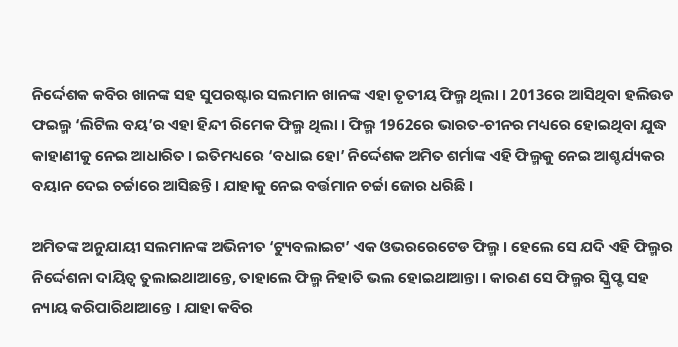ନିର୍ଦ୍ଦେଶକ କବିର ଖାନଙ୍କ ସହ ସୁପରଷ୍ଟାର ସଲମାନ ଖାନଙ୍କ ଏହା ତୃତୀୟ ଫିଲ୍ମ ଥିଲା । 2013ରେ ଆସିଥିବା ହଲିଉଡ ଫଇଲ୍ମ ‘ଲିଟିଲ ବୟ’ର ଏହା ହିନ୍ଦୀ ରିମେକ ଫିଲ୍ମ ଥିଲା । ଫିଲ୍ମ 1962ରେ ଭାରତ-ଚୀନର ମଧ୍ୟରେ ହୋଇଥିବା ଯୁଦ୍ଧ କାହାଣୀକୁ ନେଇ ଆଧାରିତ । ଇତିମଧ୍ୟରେ ‘ବଧାଇ ହୋ’ ନିର୍ଦ୍ଦେଶକ ଅମିତ ଶର୍ମାଙ୍କ ଏହି ଫିଲ୍ମକୁ ନେଇ ଆଶ୍ଚର୍ଯ୍ୟକର ବୟାନ ଦେଇ ଚର୍ଚ୍ଚାରେ ଆସିଛନ୍ତି । ଯାହାକୁ ନେଇ ବର୍ତ୍ତମାନ ଚର୍ଚ୍ଚା ଜୋର ଧରିଛି ।

ଅମିତଙ୍କ ଅନୁଯାୟୀ ସଲମାନଙ୍କ ଅଭିନୀତ ‘ଟ୍ୟୁବଲାଇଟ’ ଏକ ଓଭରରେଟେଡ ଫିଲ୍ମ । ହେଲେ ସେ ଯଦି ଏହି ଫିଲ୍ମର ନିର୍ଦ୍ଦେଶନା ଦାୟିତ୍ବ ତୁଲାଇଥାଆନ୍ତେ, ତାହାଲେ ଫିଲ୍ମ ନିହାତି ଭଲ ହୋଇଥାଆନ୍ତା । କାରଣ ସେ ଫିଲ୍ମର ସ୍କ୍ରିପ୍ଟ ସହ ନ୍ୟାୟ କରିପାରିଥାଆନ୍ତେ । ଯାହା କବିର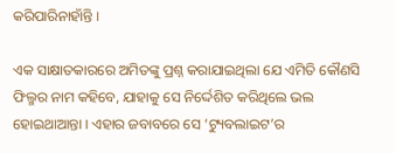କରିପାରିନାହାଁନ୍ତି ।

ଏକ ସାକ୍ଷାତକାରରେ ଅମିତଙ୍କୁ ପ୍ରଶ୍ନ କରାଯାଇଥିଲା ଯେ ଏମିତି କୌଣସି ଫିଲ୍ମର ନାମ କହିବେ, ଯାହାକୁ ସେ ନିର୍ଦ୍ଦେଶିତ କରିଥିଲେ ଭଲ ହୋଇଥାଆନ୍ତା । ଏହାର ଜବାବରେ ସେ ‘ଟ୍ୟୁବଲାଇଟ’ର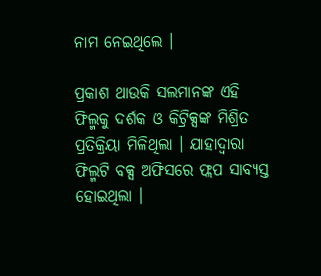ନାମ ନେଇଥିଲେ ।

ପ୍ରକାଶ ଥାଉକି ସଲମାନଙ୍କ ଏହି ଫିଲ୍ମକୁ ଦର୍ଶକ ଓ କିଟ୍ରିକ୍ସଙ୍କ ମିଶ୍ରିତ ପ୍ରତିକ୍ରିୟା ମିଳିଥିଲା । ଯାହାଦ୍ବାରା ଫିଲ୍ମଟି ବକ୍ସ ଅଫିସରେ ଫ୍ଲପ ସାବ୍ୟସ୍ତ ହୋଇଥିଲା ।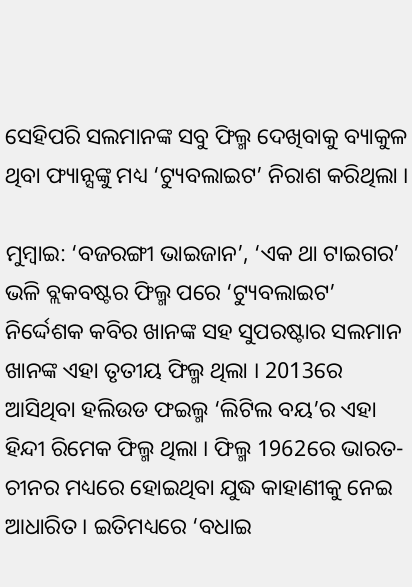ସେହିପରି ସଲମାନଙ୍କ ସବୁ ଫିଲ୍ମ ଦେଖିବାକୁ ବ୍ୟାକୁଳ ଥିବା ଫ୍ୟାନ୍ସଙ୍କୁ ମଧ୍ୟ ‘ଟ୍ୟୁବଲାଇଟ’ ନିରାଶ କରିଥିଲା ।

ମୁମ୍ବାଇ: ‘ବଜରଙ୍ଗୀ ଭାଇଜାନ’, ‘ଏକ ଥା ଟାଇଗର’ ଭଳି ବ୍ଲକବଷ୍ଟର ଫିଲ୍ମ ପରେ ‘ଟ୍ୟୁବଲାଇଟ’ ନିର୍ଦ୍ଦେଶକ କବିର ଖାନଙ୍କ ସହ ସୁପରଷ୍ଟାର ସଲମାନ ଖାନଙ୍କ ଏହା ତୃତୀୟ ଫିଲ୍ମ ଥିଲା । 2013ରେ ଆସିଥିବା ହଲିଉଡ ଫଇଲ୍ମ ‘ଲିଟିଲ ବୟ’ର ଏହା ହିନ୍ଦୀ ରିମେକ ଫିଲ୍ମ ଥିଲା । ଫିଲ୍ମ 1962ରେ ଭାରତ-ଚୀନର ମଧ୍ୟରେ ହୋଇଥିବା ଯୁଦ୍ଧ କାହାଣୀକୁ ନେଇ ଆଧାରିତ । ଇତିମଧ୍ୟରେ ‘ବଧାଇ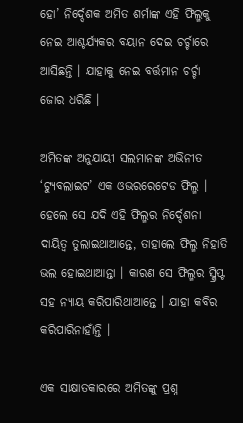ହୋ’ ନିର୍ଦ୍ଦେଶକ ଅମିତ ଶର୍ମାଙ୍କ ଏହି ଫିଲ୍ମକୁ ନେଇ ଆଶ୍ଚର୍ଯ୍ୟକର ବୟାନ ଦେଇ ଚର୍ଚ୍ଚାରେ ଆସିଛନ୍ତି । ଯାହାକୁ ନେଇ ବର୍ତ୍ତମାନ ଚର୍ଚ୍ଚା ଜୋର ଧରିଛି ।

ଅମିତଙ୍କ ଅନୁଯାୟୀ ସଲମାନଙ୍କ ଅଭିନୀତ ‘ଟ୍ୟୁବଲାଇଟ’ ଏକ ଓଭରରେଟେଡ ଫିଲ୍ମ । ହେଲେ ସେ ଯଦି ଏହି ଫିଲ୍ମର ନିର୍ଦ୍ଦେଶନା ଦାୟିତ୍ବ ତୁଲାଇଥାଆନ୍ତେ, ତାହାଲେ ଫିଲ୍ମ ନିହାତି ଭଲ ହୋଇଥାଆନ୍ତା । କାରଣ ସେ ଫିଲ୍ମର ସ୍କ୍ରିପ୍ଟ ସହ ନ୍ୟାୟ କରିପାରିଥାଆନ୍ତେ । ଯାହା କବିର କରିପାରିନାହାଁନ୍ତି ।

ଏକ ସାକ୍ଷାତକାରରେ ଅମିତଙ୍କୁ ପ୍ରଶ୍ନ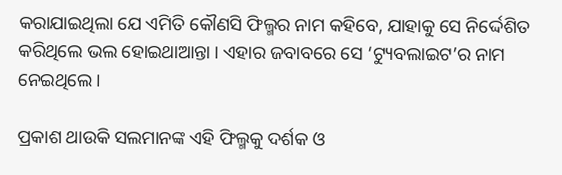କରାଯାଇଥିଲା ଯେ ଏମିତି କୌଣସି ଫିଲ୍ମର ନାମ କହିବେ, ଯାହାକୁ ସେ ନିର୍ଦ୍ଦେଶିତ କରିଥିଲେ ଭଲ ହୋଇଥାଆନ୍ତା । ଏହାର ଜବାବରେ ସେ ‘ଟ୍ୟୁବଲାଇଟ’ର ନାମ ନେଇଥିଲେ ।

ପ୍ରକାଶ ଥାଉକି ସଲମାନଙ୍କ ଏହି ଫିଲ୍ମକୁ ଦର୍ଶକ ଓ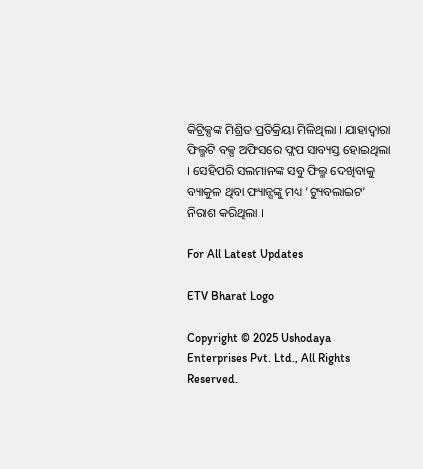କିଟ୍ରିକ୍ସଙ୍କ ମିଶ୍ରିତ ପ୍ରତିକ୍ରିୟା ମିଳିଥିଲା । ଯାହାଦ୍ବାରା ଫିଲ୍ମଟି ବକ୍ସ ଅଫିସରେ ଫ୍ଲପ ସାବ୍ୟସ୍ତ ହୋଇଥିଲା । ସେହିପରି ସଲମାନଙ୍କ ସବୁ ଫିଲ୍ମ ଦେଖିବାକୁ ବ୍ୟାକୁଳ ଥିବା ଫ୍ୟାନ୍ସଙ୍କୁ ମଧ୍ୟ ‘ଟ୍ୟୁବଲାଇଟ’ ନିରାଶ କରିଥିଲା ।

For All Latest Updates

ETV Bharat Logo

Copyright © 2025 Ushodaya Enterprises Pvt. Ltd., All Rights Reserved.